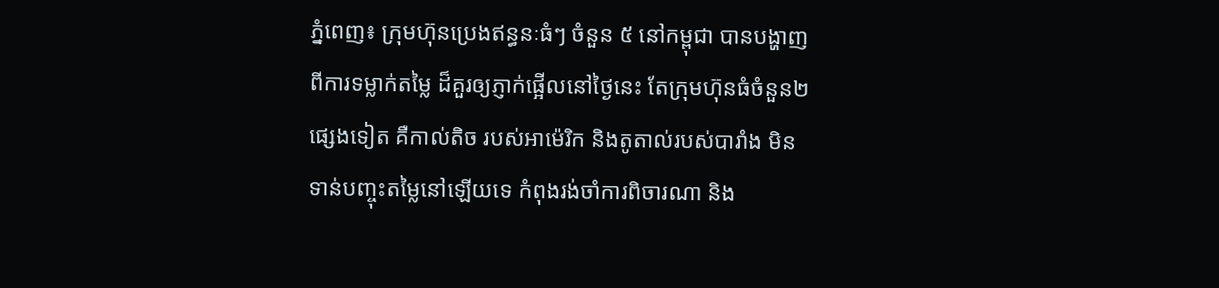ភ្នំពេញ៖ ក្រុមហ៊ុនប្រេងឥន្ធនៈធំៗ ចំនួន ៥ នៅកម្ពុជា បានបង្ហាញពីការទម្លាក់តម្លៃ ដ៏គួរឲ្យភ្ញាក់ផ្អើលនៅថ្ងៃនេះ តែក្រុមហ៊ុនធំចំនួន២ផ្សេងទៀត គឺកាល់តិច របស់អាម៉េរិក និងតូតាល់របស់បារាំង មិនទាន់បញ្ចុះតម្លៃនៅឡើយទេ កំពុងរង់ចាំការពិចារណា និង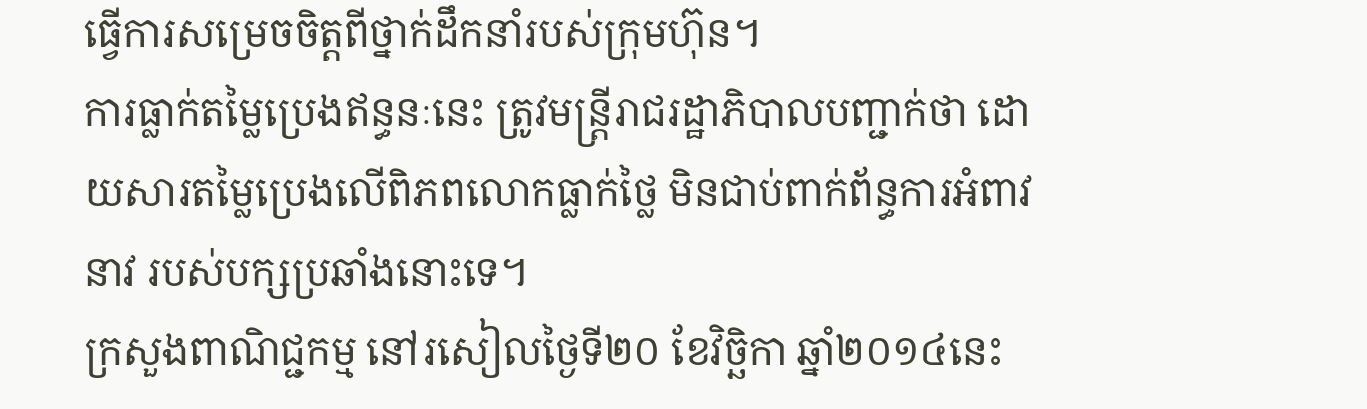ធ្វើការសម្រេចចិត្តពីថ្នាក់ដឹកនាំរបស់ក្រុមហ៊ុន។
ការធ្លាក់តម្លៃប្រេងឥន្ធនៈនេះ ត្រូវមន្រ្តីរាជរដ្ឋាភិបាលបញ្ជាក់ថា ដោយសារតម្លៃប្រេងលើពិភពលោកធ្លាក់ថ្លៃ មិនជាប់ពាក់ព័ន្ធការអំពាវនាវ របស់បក្សប្រឆាំងនោះទេ។
ក្រសួងពាណិជ្ជកម្ម នៅរសៀលថ្ងៃទី២០ ខែវិច្ឆិកា ឆ្នាំ២០១៤នេះ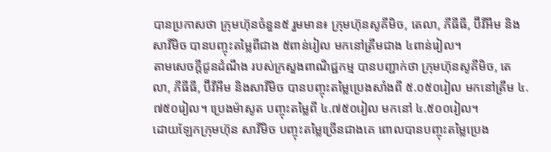បានប្រកាសថា ក្រុមហ៊ុនចំនួន៥ រួមមាន៖ ក្រុមហ៊ុនសូគីមិច, តេលា, ភីធីធី, ប៊ីវីអឹម និង សាវីមិច បានបញ្ចុះតម្លៃពីជាង ៥ពាន់រៀល មកនៅត្រឹមជាង ៤ពាន់រៀល។
តាមសេចក្តីជូនដំណឹង របស់ក្រសួងពាណិជ្ជកម្ម បានបញ្ជាក់ថា ក្រុមហ៊ុនសូគីមិច, តេលា, ភីធីធី, ប៊ីវីអឹម និងសាវីមិច បានបញ្ចុះតម្លៃប្រេងសាំងពី ៥.០៥០រៀល មកនៅត្រឹម ៤.៧៥០រៀល។ ប្រេងម៉ាសូត បញ្ចុះតម្លៃពី ៤.៧៥០រៀល មកនៅ ៤.៥០០រៀល។
ដោយឡែកក្រុមហ៊ុន សាវីមិច បញ្ចុះតម្លៃច្រើនជាងគេ ពោលបានបញ្ចុះតម្លៃប្រេង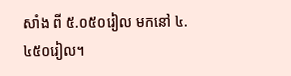សាំង ពី ៥.០៥០រៀល មកនៅ ៤.៤៥០រៀល។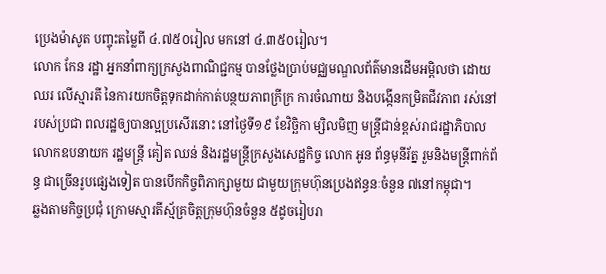ប្រេងម៉ាសូត បញ្ចុះតម្លៃពី ៤.៧៥០រៀល មកនៅ ៤.៣៥០រៀល។
លោក កែន រដ្ឋា អ្នកនាំពាក្យក្រសួងពាណិជ្ជកម្ម បានថ្លែងប្រាប់មជ្ឈមណ្ឌលព័ត៌មានដើមអម្ពិលថា ដោយឈរ លើស្មារតី នៃការយកចិត្តទុកដាក់កាត់បន្ថយភាពក្រីក្រ ការចំណាយ និងបង្កើនកម្រិតជីវភាព រស់នៅរបស់ប្រជា ពលរដ្ឋឲ្យបានល្អប្រសើរនោះ នៅថ្ងៃទី១៩ ខែវិច្ឆិកា ម្សិលមិញ មន្រ្តីជាន់ខ្ពស់រាជរដ្ឋាភិបាល លោកឧបនាយក រដ្ឋមន្រ្តី គៀត ឈន់ និងរដ្ឋមន្រ្តីក្រសួងសេដ្ឋកិច្ច លោក អូន ព័ន្ធមុនីរ័ត្ន រួមនិងមន្រ្តីពាក់ព័ន្ធ ជាច្រើនរូបផ្សេងទៀត បានបើកកិច្ចពិភាក្សាមួយ ជាមួយក្រុមហ៊ុនប្រេងឥន្ធនៈចំនួន ៧នៅកម្ពុជា។
ឆ្លងតាមកិច្ចប្រជុំ ក្រោមស្មារតីស្ម័គ្រចិត្តក្រុមហ៊ុនចំនួន ៥ដូចរៀបរា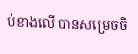ប់ខាងលើ បានសម្រេចចិ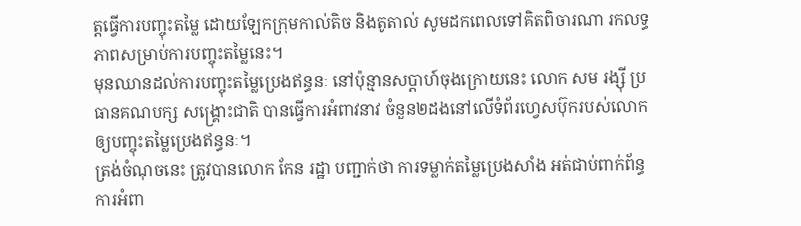ត្តធ្វើការបញ្ចុះតម្លៃ ដោយឡែកក្រុមកាល់តិច និងតូតាល់ សូមដកពេលទៅគិតពិចារណា រកលទ្ធភាពសម្រាប់ការបញ្ចុះតម្លៃនេះ។
មុនឈានដល់ការបញ្ចុះតម្លៃប្រេងឥន្ធនៈ នៅប៉ុន្មានសប្តាហ៍ចុងក្រោយនេះ លោក សម រង្ស៊ី ប្រធានគណបក្ស សង្រ្គោះជាតិ បានធ្វើការអំពាវនាវ ចំនួន២ដងនៅលើទំព័រហ្វេសប៊ុករបស់លោក ឲ្យបញ្ចុះតម្លៃប្រេងឥន្ធនៈ។
ត្រង់ចំណុចនេះ ត្រូវបានលោក កែន រដ្ឋា បញ្ជាក់ថា ការទម្លាក់តម្លៃប្រេងសាំង អត់ជាប់ពាក់ព័ន្ធការអំពា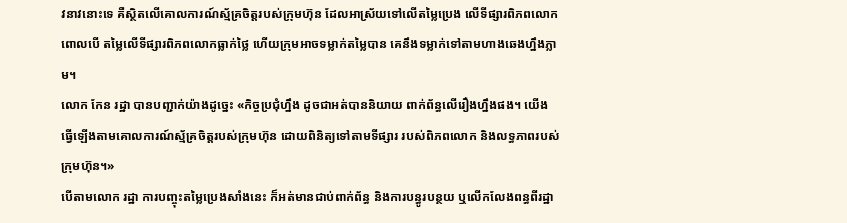វនាវនោះទេ គឺស្ថិតលើគោលការណ៍ស្ម័គ្រចិត្តរបស់ក្រុមហ៊ុន ដែលអាស្រ័យទៅលើតម្លៃប្រេង លើទីផ្សារពិភពលោក ពោលបើ តម្លៃលើទីផ្សារពិភពលោកធ្លាក់ថ្លៃ ហើយក្រុមអាចទម្លាក់តម្លៃបាន គេនឹងទម្លាក់ទៅតាមហាងឆេងហ្នឹងភ្លាម។
លោក កែន រដ្ឋា បានបញ្ជាក់យ៉ាងដូច្នេះ «កិច្ចប្រជុំហ្នឹង ដូចជាអត់បាននិយាយ ពាក់ព័ន្ធលើរឿងហ្នឹងផង។ យើង ធ្វើឡើងតាមគោលការណ៍ស្ម័គ្រចិត្តរបស់ក្រុមហ៊ុន ដោយពិនិត្យទៅតាមទីផ្សារ របស់ពិភពលោក និងលទ្ធភាពរបស់ ក្រុមហ៊ុន។»
បើតាមលោក រដ្ឋា ការបញ្ចុះតម្លៃប្រេងសាំងនេះ ក៏អត់មានជាប់ពាក់ព័ន្ធ និងការបន្ធូរបន្ថយ ឬលើកលែងពន្ធពីរដ្ឋា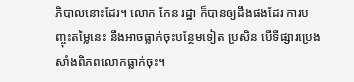ភិបាលនោះដែរ។ លោក កែន រដ្ឋា ក៏បានឲ្យដឹងផងដែរ ការបញ្ចុះតម្លៃនេះ នឹងអាចធ្លាក់ចុះបន្ថែមទៀត ប្រសិន បើទីផ្សារប្រេងសាំងពិភពលោកធ្លាក់ចុះ។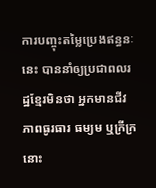ការបញ្ចុះតម្លៃប្រេងឥន្ធនៈនេះ បាននាំឲ្យប្រជាពលរដ្ឋខ្មែរមិនថា អ្នកមានជីវភាពធូរធារ ធម្យម ឬក្រីក្រនោះ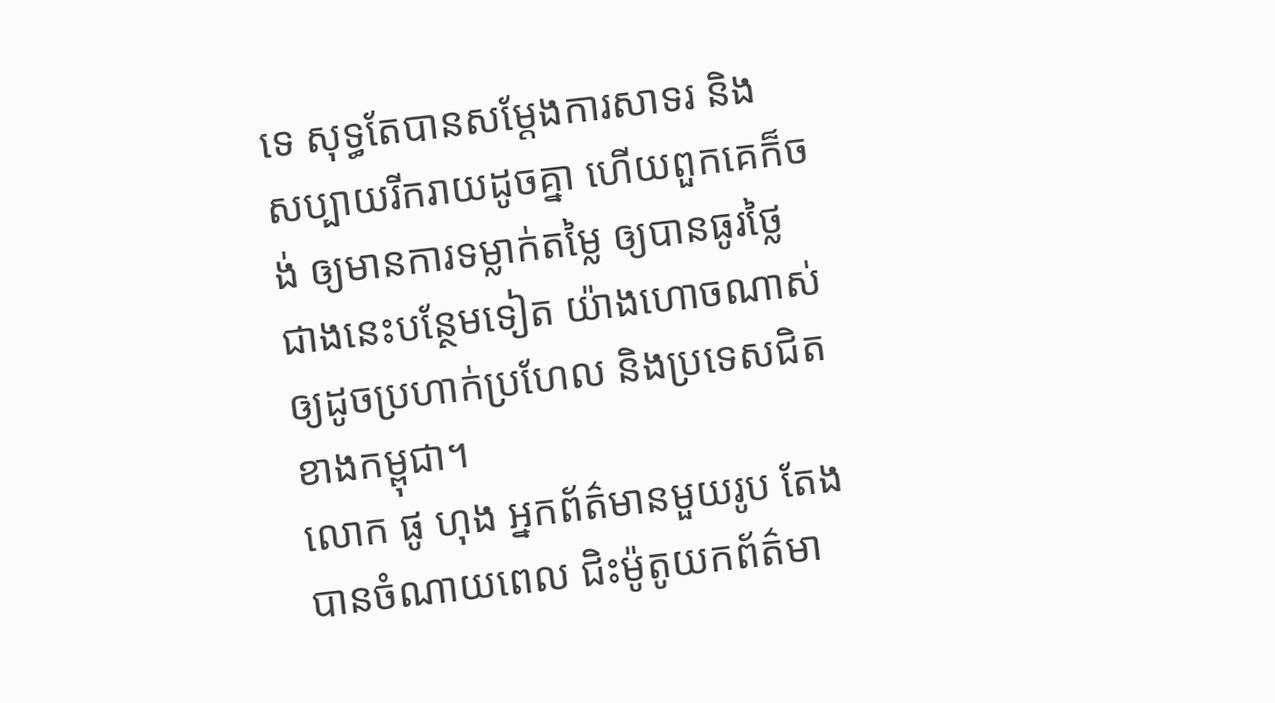ទេ សុទ្ធតែបានសម្តែងការសាទរ និង សប្បាយរីករាយដូចគ្នា ហើយពួកគេក៏ចង់ ឲ្យមានការទម្លាក់តម្លៃ ឲ្យបានធូរថ្លៃ ជាងនេះបន្ថែមទៀត យ៉ាងហោចណាស់ ឲ្យដូចប្រហាក់ប្រហែល និងប្រទេសជិតខាងកម្ពុជា។
លោក ផូ ហុង អ្នកព័ត៌មានមួយរូប តែងបានចំណាយពេល ជិះម៉ូតូយកព័ត៌មា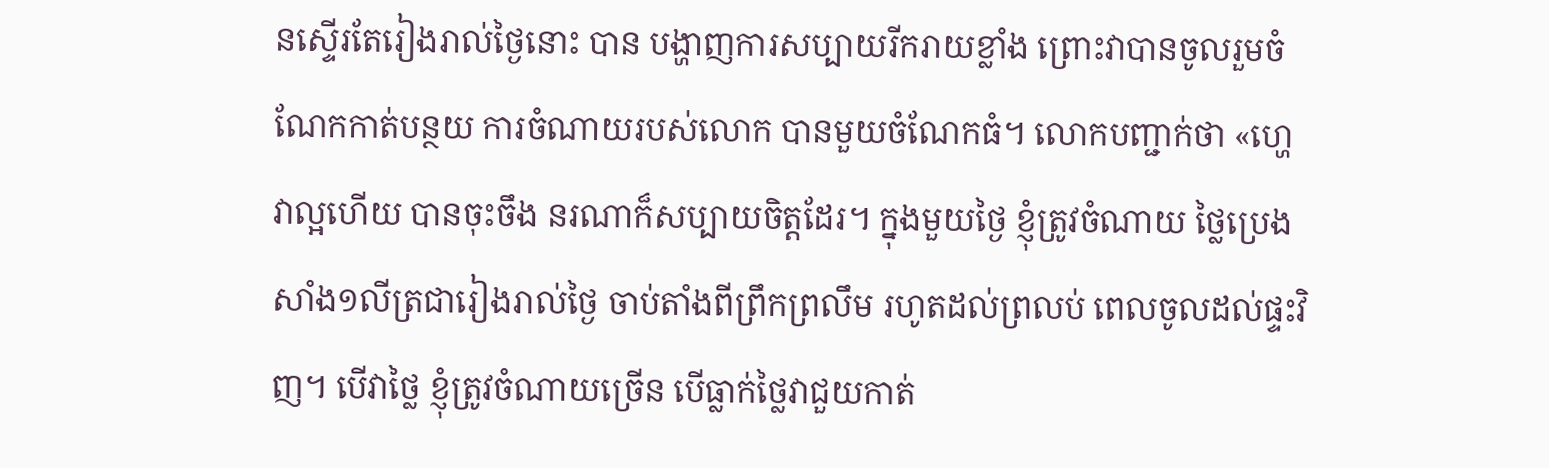នស្ទើរតែរៀងរាល់ថ្ងៃនោះ បាន បង្ហាញការសប្បាយរីករាយខ្លាំង ព្រោះវាបានចូលរួមចំណែកកាត់បន្ថយ ការចំណាយរបស់លោក បានមួយចំណែកធំ។ លោកបញ្ជាក់ថា «ហ្ហេវាល្អហើយ បានចុះចឹង នរណាក៏សប្បាយចិត្តដែរ។ ក្នុងមួយថ្ងៃ ខ្ញុំត្រូវចំណាយ ថ្លៃប្រេងសាំង១លីត្រជារៀងរាល់ថ្ងៃ ចាប់តាំងពីព្រឹកព្រលឹម រហូតដល់ព្រលប់ ពេលចូលដល់ផ្ទះវិញ។ បើវាថ្លៃ ខ្ញុំត្រូវចំណាយច្រើន បើធ្លាក់ថ្លៃវាជួយកាត់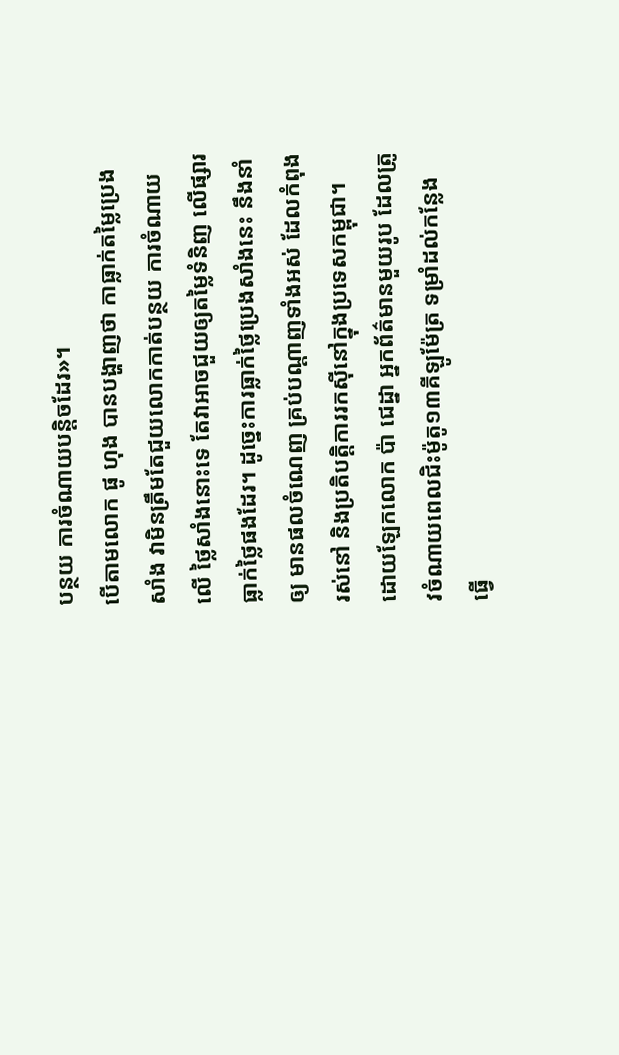បន្ថយ ការចំណាយបន្តិចដែរ»។
បើតាមលោក ផូ ហុង បានបង្ហាញថា កាធ្លាក់តម្លៃប្រេងសាំង វាមិនត្រឹមតែជួយលោកកាត់បន្ថយ ការចំណាយលើ ថ្លៃសាំងនោះទេ តែវាអាចជួយឲ្យតម្លៃទំនិញ លើផ្សារធ្លាក់ថ្លៃផងដែរ។ ដូច្នេះការធ្លាក់ថ្លៃប្រេងសាំងនេះ នឹងនាំឲ្យ មានផលចំណេញ គ្រប់បណ្តាញទាំងអស់ ដែលកំពុងរស់នៅ និងប្រតិបត្តិការរកស៊ីនៅក្នុងប្រទេសកម្ពុជា។
ដោយឡែកលោក ប៉ា ជេដ្នា អ្នកព័ត៌មានមួយរូប ដែលត្រូវចំណាយពេលជិះម៉ូតូ១៣គីឡូម៉ែត្រ ទម្រាំដល់កន្លែង ធ្វើ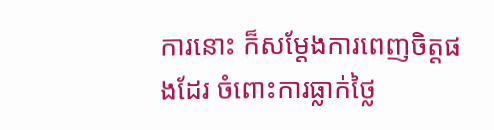ការនោះ ក៏សម្តែងការពេញចិត្តផងដែរ ចំពោះការធ្លាក់ថ្លៃ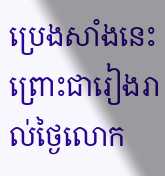ប្រេងសាំងនេះ ព្រោះជារៀងរាល់ថ្ងៃលោក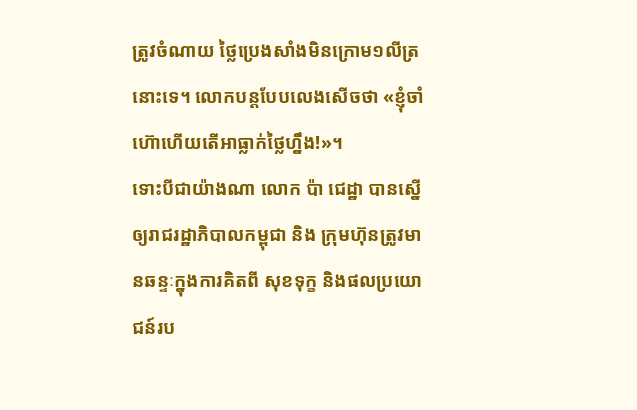ត្រូវចំណាយ ថ្លៃប្រេងសាំងមិនក្រោម១លីត្រនោះទេ។ លោកបន្តបែបលេងសើចថា «ខ្ញុំចាំហ៊ោហើយតើអាធ្លាក់ថ្លៃហ្នឹង!»។
ទោះបីជាយ៉ាងណា លោក ប៉ា ជេដ្ឋា បានស្នើឲ្យរាជរដ្ឋាភិបាលកម្ពុជា និង ក្រុមហ៊ុនត្រូវមានឆន្ទៈក្នុងការគិតពី សុខទុក្ខ និងផលប្រយោជន៍រប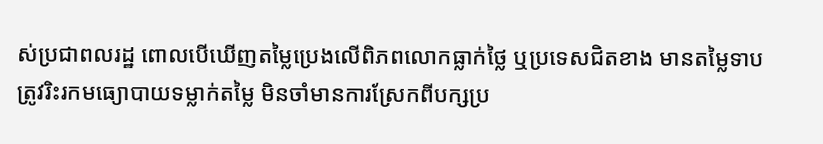ស់ប្រជាពលរដ្ឋ ពោលបើឃើញតម្លៃប្រេងលើពិភពលោកធ្លាក់ថ្លៃ ឬប្រទេសជិតខាង មានតម្លៃទាប ត្រូវរិះរកមធ្យោបាយទម្លាក់តម្លៃ មិនចាំមានការស្រែកពីបក្សប្រ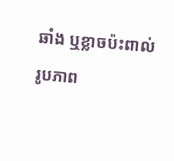ឆាំង ឬខ្លាចប៉ះពាល់រូបភាព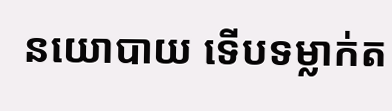នយោបាយ ទើបទម្លាក់ត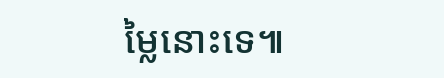ម្លៃនោះទេ៕